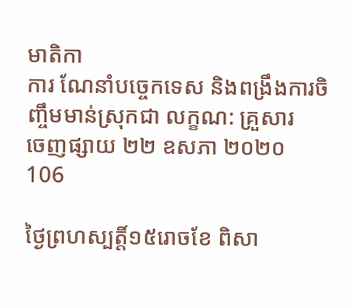មាតិកា
ការ ណែនាំបច្ចេកទេស និងពង្រឹងការចិញ្ចឹមមាន់ស្រុកជា លក្ខណ: គ្រួសារ
ចេញផ្សាយ ២២ ឧសភា ២០២០
106

ថ្ងៃព្រហស្បត្តិ៍១៥រោចខែ ពិសា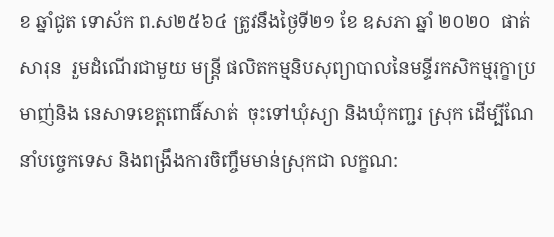ខ ឆ្នាំជូត ទោស័ក ព.ស២៥៦៤ ត្រូវនឹងថ្ងៃទី២១ ខែ ឧសភា ឆ្នាំ ២០២០  ផាត់ សារុន  រួមដំណើរជាមួយ មន្ត្រី ផលិតកម្មនិបសុព្យាបាលនៃមន្ទីរកសិកម្មរុក្ខាប្រមាញ់និង នេសាទខេត្តពោធិ៍សាត់  ចុះទៅឃុំស្យា និងឃុំកញ្ជរ ស្រុក ដើម្បីណែនាំបច្ចេកទេស និងពង្រឹងការចិញ្ចឹមមាន់ស្រុកជា លក្ខណ: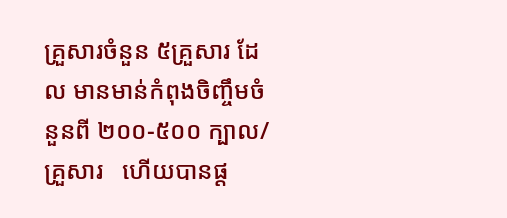គ្រួសារចំនួន ៥គ្រួសារ ដែល មានមាន់កំពុងចិញ្ចឹមចំនួនពី ២០០-៥០០ ក្បាល/គ្រួសារ   ហើយបានផ្ត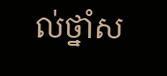ល់ថ្នាំស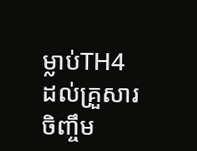ម្លាប់TH4 ដល់គ្រួសារចិញ្ចឹម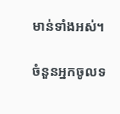មាន់ទាំងអស់។

ចំនួនអ្នកចូលទ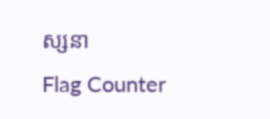ស្សនា
Flag Counter